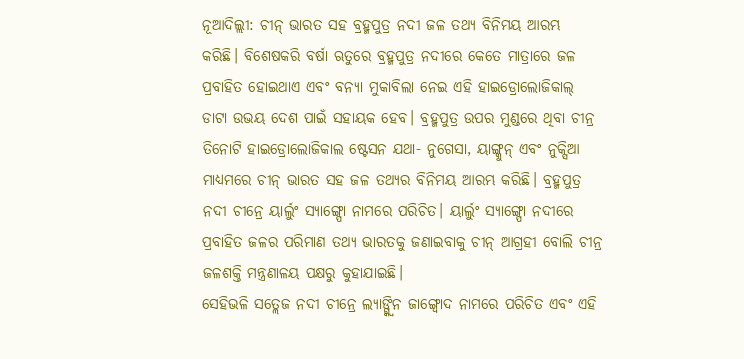ନୂଆଦିଲ୍ଲୀ: ଚୀନ୍ ଭାରତ ସହ ବ୍ରହ୍ମପୁତ୍ର ନଦୀ ଜଳ ତଥ୍ୟ ବିନିମୟ ଆରମ୍ଭ କରିଛି। ବିଶେଷକରି ବର୍ଷା ଋତୁରେ ବ୍ରହ୍ମପୁତ୍ର ନଦୀରେ କେତେ ମାତ୍ରାରେ ଜଳ ପ୍ରବାହିତ ହୋଇଥାଏ ଏବଂ ବନ୍ୟା ମୁକାବିଲା ନେଇ ଏହି ହାଇଡ୍ରୋଲୋଜିକାଲ୍ ଡାଟା ଉଭୟ ଦେଶ ପାଇଁ ସହାୟକ ହେବ। ବ୍ରହ୍ମପୁତ୍ର ଉପର ମୁଣ୍ଡରେ ଥିବା ଚୀନ୍ର ତିନୋଟି ହାଇଡ୍ରୋଲୋଜିକାଲ ଷ୍ଟେସନ ଯଥା- ନୁଗେସା, ୟାଙ୍ଗ୍କୁନ୍ ଏବଂ ନୁକ୍ସିଆ ମାଧ୍ୟମରେ ଚୀନ୍ ଭାରତ ସହ ଜଳ ତଥ୍ୟର ବିନିମୟ ଆରମ୍ଭ କରିଛି। ବ୍ରହ୍ମପୁତ୍ର ନଦୀ ଚୀନ୍ରେ ୟାର୍ଲୁଂ ସ୍ୟାଙ୍ଗ୍ପୋ ନାମରେ ପରିଚିତ। ୟାର୍ଲୁଂ ସ୍ୟାଙ୍ଗ୍ପୋ ନଦୀରେ ପ୍ରବାହିତ ଜଳର ପରିମାଣ ତଥ୍ୟ ଭାରତକୁ ଜଣାଇବାକୁ ଚୀନ୍ ଆଗ୍ରହୀ ବୋଲି ଚୀନ୍ର ଜଳଶକ୍ତି ମନ୍ତ୍ରଣାଳୟ ପକ୍ଷରୁ କୁହାଯାଇଛି।
ସେହିଭଳି ସତ୍ଲେଜ ନଦୀ ଚୀନ୍ରେ ଲ୍ୟାଙ୍ଗ୍କ୍ବିନ ଜାଙ୍ଗ୍ବୋଦ ନାମରେ ପରିଚିତ ଏବଂ ଏହି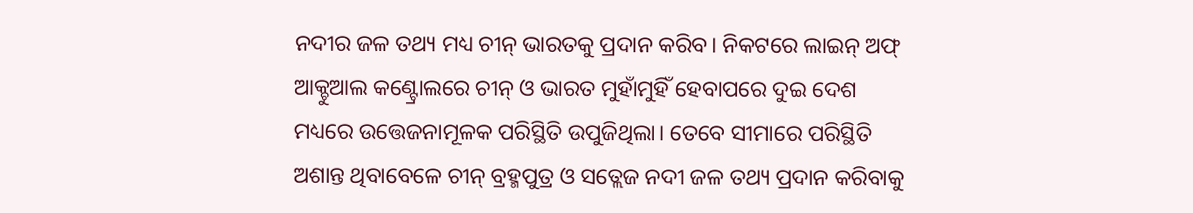ନଦୀର ଜଳ ତଥ୍ୟ ମଧ୍ୟ ଚୀନ୍ ଭାରତକୁ ପ୍ରଦାନ କରିବ। ନିକଟରେ ଲାଇନ୍ ଅଫ୍ ଆକ୍ଚୁଆଲ କଣ୍ଟ୍ରୋଲରେ ଚୀନ୍ ଓ ଭାରତ ମୁହାଁମୁହିଁ ହେବାପରେ ଦୁଇ ଦେଶ ମଧ୍ୟରେ ଉତ୍ତେଜନାମୂଳକ ପରିସ୍ଥିତି ଉପୁଜିଥିଲା। ତେବେ ସୀମାରେ ପରିସ୍ଥିତି ଅଶାନ୍ତ ଥିବାବେଳେ ଚୀନ୍ ବ୍ରହ୍ମପୁତ୍ର ଓ ସତ୍ଲେଜ ନଦୀ ଜଳ ତଥ୍ୟ ପ୍ରଦାନ କରିବାକୁ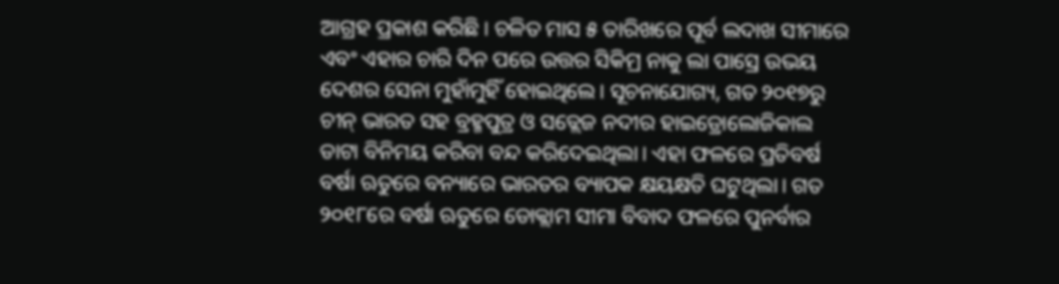ଆଗ୍ରହ ପ୍ରକାଶ କରିଛି। ଚଳିତ ମାସ ୫ ତାରିଖରେ ପୂର୍ବ ଲଦାଖ ସୀମାରେ ଏବଂ ଏହାର ଚାରି ଦିନ ପରେ ଉତ୍ତର ସିକିମ୍ର ନାକୁ ଲା ପାସ୍ରେ ଉଭୟ ଦେଶର ସେନା ମୁହାଁମୁହିଁ ହୋଇଥିଲେ। ସୂଚନାଯୋଗ୍ୟ, ଗତ ୨୦୧୭ରୁ ଚୀନ୍ ଭାରତ ସହ ବ୍ରହ୍ମପୁତ୍ର ଓ ସତ୍ଲେଜ ନଦୀର ହାଇଡ୍ରୋଲୋଜିକାଲ ଡାଟା ବିନିମୟ କରିବା ବନ୍ଦ କରିଦେଇଥିଲା। ଏହା ଫଳରେ ପ୍ରତିବର୍ଷ ବର୍ଷା ଋତୁରେ ବନ୍ୟାରେ ଭାରତର ବ୍ୟାପକ କ୍ଷୟକ୍ଷତି ଘଟୁଥିଲା। ଗତ ୨୦୧୮ରେ ବର୍ଷା ଋତୁରେ ଡୋକ୍ଲାମ ସୀମା ବିବାଦ ଫଳରେ ପୁନର୍ବାର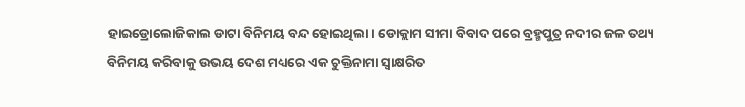ହାଇଡ୍ରୋଲୋଜିକାଲ ଡାଟା ବିନିମୟ ବନ୍ଦ ହୋଇଥିଲା। ଡୋକ୍ଲାମ ସୀମା ବିବାଦ ପରେ ବ୍ରହ୍ମପୁତ୍ର ନଦୀର ଜଳ ତଥ୍ୟ ବିନିମୟ କରିବାକୁ ଉଭୟ ଦେଶ ମଧ୍ୟରେ ଏକ ଚୁକ୍ତିନାମା ସ୍ବାକ୍ଷରିତ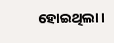ହୋଇଥିଲା।